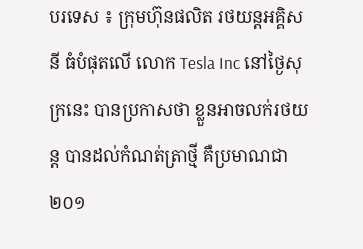បរទេស ៖ ក្រុមហ៊ុនផលិត រថយន្តអគ្គិសនី ធំបំផុតលើ លោក Tesla Inc នៅថ្ងៃសុក្រនេះ បានប្រកាសថា ខ្លួនអាចលក់រថយន្ត បានដល់កំណត់ត្រាថ្មី គឺប្រមាណជា២០១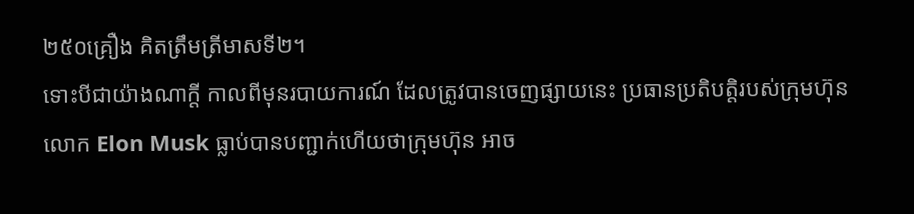២៥០គ្រឿង គិតត្រឹមត្រីមាសទី២។
ទោះបីជាយ៉ាងណាក្តី កាលពីមុនរបាយការណ៍ ដែលត្រូវបានចេញផ្សាយនេះ ប្រធានប្រតិបត្តិរបស់ក្រុមហ៊ុន លោក Elon Musk ធ្លាប់បានបញ្ជាក់ហើយថាក្រុមហ៊ុន អាច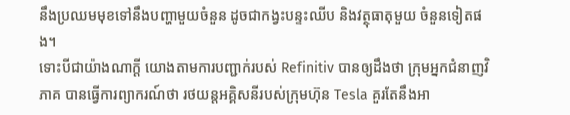នឹងប្រឈមមុខទៅនឹងបញ្ហាមួយចំនួន ដូចជាកង្វះបន្ទះឈីប និងវត្ថុធាតុមួយ ចំនួនទៀតផង។
ទោះបីជាយ៉ាងណាក្តី យោងតាមការបញ្ជាក់របស់ Refinitiv បានឲ្យដឹងថា ក្រុមអ្នកជំនាញវិភាគ បានធ្វើការព្យាករណ៍ថា រថយន្តអគ្គិសនីរបស់ក្រុមហ៊ុន Tesla គួរតែនឹងអា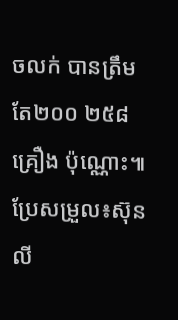ចលក់ បានត្រឹមតែ២០០ ២៥៨គ្រឿង ប៉ុណ្ណោះ៕
ប្រែសម្រួល៖ស៊ុនលី